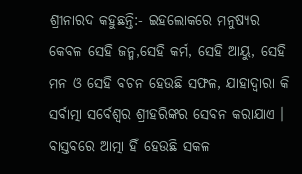ଶ୍ରୀନାରଦ କହୁଛନ୍ତି:- ଇହଲୋକରେ ମନୁଷ୍ୟର କେବଳ ସେହି ଜନ୍ମ,ସେହି କର୍ମ, ସେହି ଆୟୁ, ସେହି ମନ ଓ ସେହି ବଚନ ହେଉଛି ସଫଳ, ଯାହାଦ୍ୱାରା କି ସର୍ବାତ୍ମା ସର୍ବେଶ୍ବର ଶ୍ରୀହରିଙ୍କର ସେବନ କରାଯାଏ । ବାସ୍ତବରେ ଆତ୍ମା ହିଁ ହେଉଛି ସକଳ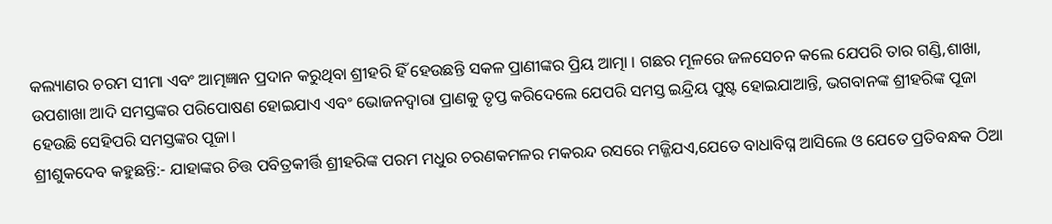କଲ୍ୟାଣର ଚରମ ସୀମା ଏବଂ ଆତ୍ମଜ୍ଞାନ ପ୍ରଦାନ କରୁଥିବା ଶ୍ରୀହରି ହିଁ ହେଉଛନ୍ତି ସକଳ ପ୍ରାଣୀଙ୍କର ପ୍ରିୟ ଆତ୍ମା । ଗଛର ମୂଳରେ ଜଳସେଚନ କଲେ ଯେପରି ତାର ଗଣ୍ଡି,ଶାଖା, ଉପଶାଖା ଆଦି ସମସ୍ତଙ୍କର ପରିପୋଷଣ ହୋଇଯାଏ ଏବଂ ଭୋଜନଦ୍ବାରା ପ୍ରାଣକୁ ତୃପ୍ତ କରିଦେଲେ ଯେପରି ସମସ୍ତ ଇନ୍ଦ୍ରିୟ ପୁଷ୍ଟ ହୋଇଯାଆନ୍ତି, ଭଗବାନଙ୍କ ଶ୍ରୀହରିଙ୍କ ପୂଜା ହେଉଛି ସେହିପରି ସମସ୍ତଙ୍କର ପୂଜା।
ଶ୍ରୀଶୁକଦେବ କହୁଛନ୍ତି:- ଯାହାଙ୍କର ଚିତ୍ତ ପବିତ୍ରକୀର୍ତ୍ତି ଶ୍ରୀହରିଙ୍କ ପରମ ମଧୁର ଚରଣକମଳର ମକରନ୍ଦ ରସରେ ମଜ୍ଜିଯଏ,ଯେତେ ବାଧାବିଘ୍ନ ଆସିଲେ ଓ ଯେତେ ପ୍ରତିବନ୍ଧକ ଠିଆ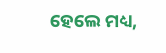ହେଲେ ମଧ୍ୟ,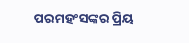ପରମହଂସଙ୍କର ପ୍ରିୟ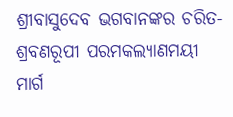ଶ୍ରୀବାସୁଦେବ ଭଗବାନଙ୍କର ଚରିତ-ଶ୍ରବଣରୂପୀ ପରମକଲ୍ୟାଣମୟୀ ମାର୍ଗ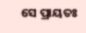ସେ ପ୍ରାୟତଃ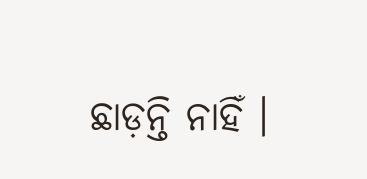ଛାଡ଼ନ୍ତି ନାହିଁ ।